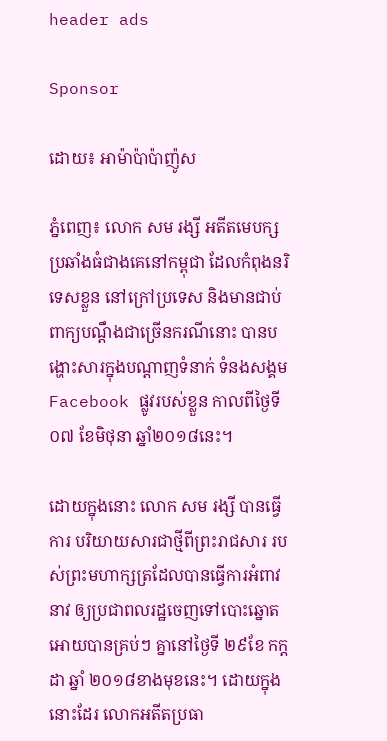header ads

Sponsor

ដោយ៖ អាម៉ាប៉ាប៉ាញ៉ូស

ភ្នំពេញ៖ លោក សម រង្សី អតីតមេបក្សប្រឆាំងធំជាងគេនៅកម្ពុជា ដែលកំពុងនរិទេសខ្លួន នៅក្រៅប្រទេស និងមានជាប់ពាក្យបណ្ដឹងជាច្រើនករណីនោះ បានបង្ហោះសារក្នុងបណ្ដាញទំនាក់ ទំនងសង្គម Facebook ផ្លូវរបស់ខ្លួន កាលពីថ្ងៃទី០៧ ខែមិថុនា ឆ្នាំ២០១៨នេះ។

ដោយក្នុងនោះ លោក សម រង្សី បានធ្វើការ បរិយាយសារជាថ្មីពីព្រះរាជសារ របស់ព្រះមហាក្សត្រដែលបានធ្វើការអំពាវនាវ ឲ្យប្រជាពលរដ្ឋចេញទៅបោះឆ្នោត អោយបានគ្រប់ៗ គ្នានៅថ្ងៃទី ២៩ខែ កក្ដដា ឆ្នាំ ២០១៨ខាងមុខនេះ។ ដោយក្នុងនោះដែរ លោកអតីតប្រធា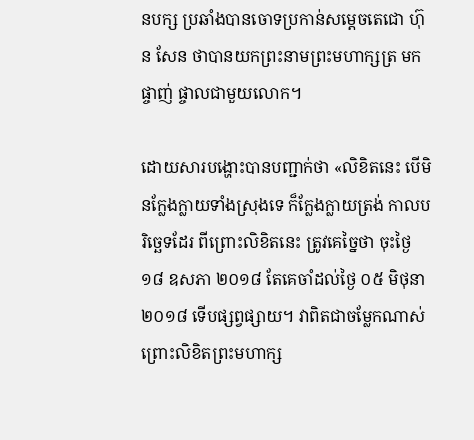នបក្ស ប្រឆាំងបានចោទប្រកាន់សម្ដេចតេជោ ហ៊ុន សែន ថាបានយកព្រះនាមព្រះមហាក្សត្រ មកផ្ចាញ់ ផ្ចាលជាមួយលោក។

ដោយសារបង្ហោះបានបញ្ជាក់ថា «លិខិតនេះ បើមិនក្លែងក្លាយទាំងស្រុងទេ ក៏ក្លែងក្លាយត្រង់ កាលបរិច្ឆេទដែរ ពីព្រោះលិខិតនេះ ត្រូវគេច្នៃថា ចុះថ្ងៃ ១៨ ឧសភា ២០១៨ តែគេចាំដល់ថ្ងៃ ០៥ មិថុនា ២០១៨ ទើបផ្សព្វផ្សាយ។ វាពិតជាចម្លែកណាស់ ព្រោះលិខិតព្រះមហាក្ស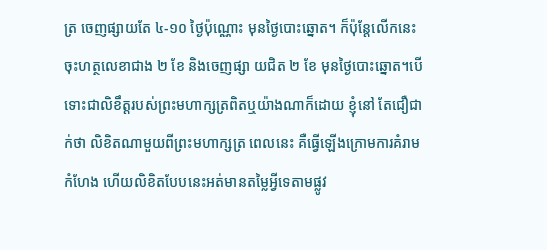ត្រ ចេញផ្សាយតែ ៤-១០ ថ្ងៃប៉ុណ្ណោះ មុនថ្ងៃបោះឆ្នោត។ ក៏ប៉ុន្តែលើកនេះ ចុះហត្ថលេខាជាង ២ ខែ និងចេញផ្សា យជិត ២ ខែ មុនថ្ងៃបោះឆ្នោត។បើទោះជាលិខឹត្តរបស់ព្រះមហាក្សត្រពិតឬយ៉ាងណាក៏ដោយ ខ្ញុំនៅ តែជឿជាក់ថា លិខិតណាមួយពីព្រះមហាក្សត្រ ពេលនេះ គឺធ្វើឡើងក្រោមការគំរាមកំហែង ហើយលិខិតបែបនេះអត់មានតម្លៃអ្វីទេតាមផ្លូវ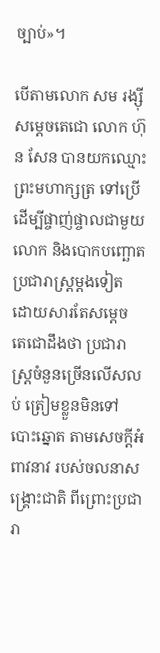ច្បាប់»។

បើតាមលោក សម រង្ស៊ី សម្ដេចតេជោ លោក ហ៊ុន សែន បានយកឈ្មោះព្រះមហាក្សត្រ ទៅប្រើដើម្បីផ្ចាញ់ផ្ចាលជាមួយលោក និងបោកបញ្ឆោតប្រជារាស្ត្រម្តងទៀត ដោយសារតែសម្ដេច តេជោដឹងថា ប្រជារាស្ត្រចំនួនច្រើនលើសលប់ ត្រៀមខ្លួនមិនទៅបោះឆ្នោត តាមសេចក្តីអំពាវនាវ របស់ចលនាសង្គ្រោះជាតិ ពីព្រោះប្រជារា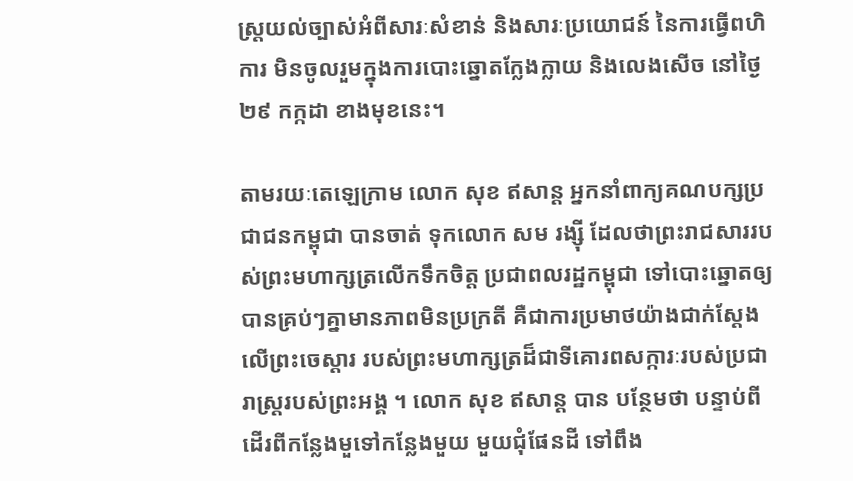ស្ត្រយល់ច្បាស់អំពីសារៈសំខាន់ និងសារៈប្រយោជន៍ នៃការធ្វើពហិការ មិនចូលរួមក្នុងការបោះឆ្នោតក្លែងក្លាយ និងលេងសើច នៅថ្ងៃ ២៩ កក្កដា ខាងមុខនេះ។

តាមរយៈតេឡេក្រាម លោក សុខ ឥសាន្ត អ្នកនាំពាក្យគណបក្សប្រជាជនកម្ពុជា បានចាត់ ទុកលោក សម រង្ស៊ី ដែលថាព្រះរាជសាររបស់ព្រះមហាក្សត្រលើកទឹកចិត្ត ប្រជាពលរដ្ឋកម្ពុជា ទៅបោះឆ្នោតឲ្យបានគ្រប់ៗគ្នាមានភាពមិនប្រក្រតី គឺជាការប្រមាថយ៉ាងជាក់ស្តែងលើព្រះចេស្តារ របស់ព្រះមហាក្សត្រដ៏ជាទីគោរពសក្ការៈរបស់ប្រជារាស្ត្ររបស់ព្រះអង្គ ។ លោក សុខ ឥសាន្ត បាន បន្ថែមថា បន្ទាប់ពីដើរពីកន្លែងមួទៅកន្លែងមួយ មួយជុំផែនដី ទៅពឹង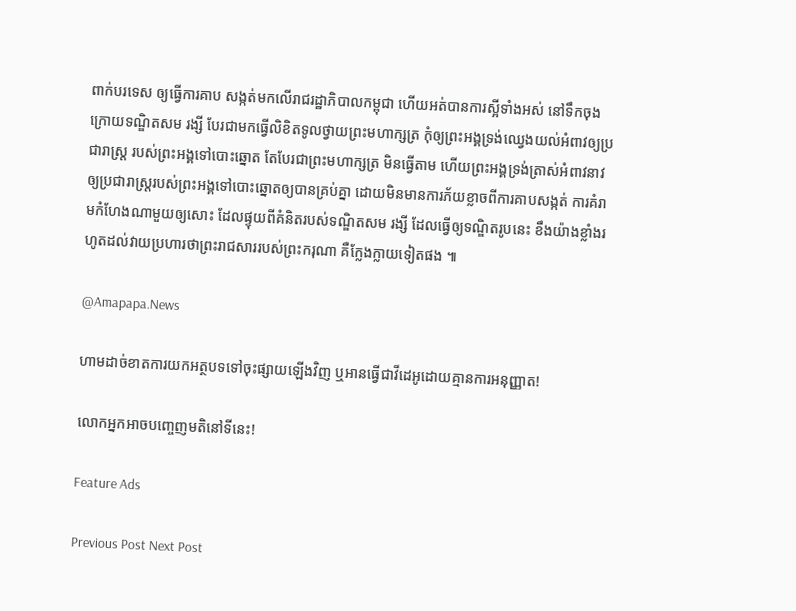ពាក់បរទេស ឲ្យធ្វើការគាប សង្កត់មកលើរាជរដ្ឋាភិបាលកម្ពុជា ហើយអត់បានការស្អីទាំងអស់ នៅទឹកចុងក្រោយទណ្ឌិតសម រង្សី បែរជាមកធ្វើលិខិតទូលថ្វាយព្រះមហាក្សត្រ កុំឲ្យព្រះអង្គទ្រង់ឈ្វេងយល់អំពាវឲ្យប្រជារាស្ត្រ របស់ព្រះអង្គទៅបោះឆ្នោត តែបែរជាព្រះមហាក្សត្រ មិនធ្វើតាម ហើយព្រះអង្គទ្រង់ត្រាស់អំពាវនាវ ឲ្យប្រជារាស្ត្ររបស់ព្រះអង្គទៅបោះឆ្នោតឲ្យបានគ្រប់គ្នា ដោយមិនមានការភ័យខ្លាចពីការគាបសង្កត់ ការគំរាមកំហែងណាមួយឲ្យសោះ ដែលផ្ទុយពីគំនិតរបស់ទណ្ឌិតសម រង្សី ដែលធ្វើឲ្យទណ្ឌិតរូបនេះ ខឹងយ៉ាងខ្លាំងរហូតដល់វាយប្រហារថាព្រះរាជសាររបស់ព្រះករុណា គឺក្លែងក្លាយទៀតផង ៕

@Amapapa.News

ហាមដាច់ខាតការយកអត្ថបទទៅចុះផ្សាយឡើងវិញ ឬអានធ្វើជាវីដេអូដោយគ្មានការអនុញ្ញាត!

លោកអ្នកអាចបញ្ចេញមតិនៅទីនេះ!

Feature Ads

Previous Post Next Post